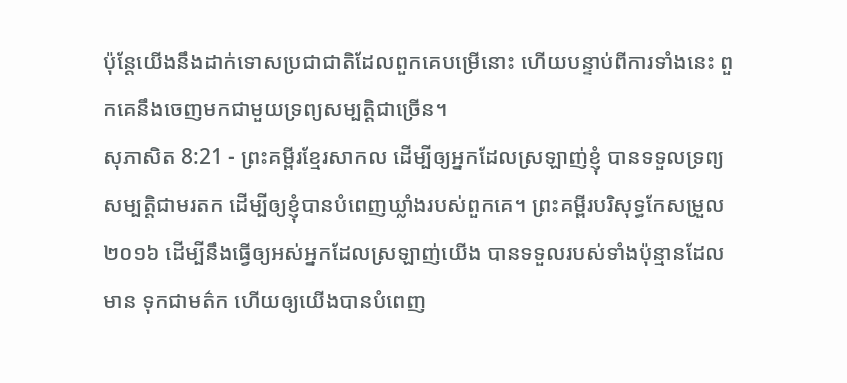ប៉ុន្តែយើងនឹងដាក់ទោសប្រជាជាតិដែលពួកគេបម្រើនោះ ហើយបន្ទាប់ពីការទាំងនេះ ពួកគេនឹងចេញមកជាមួយទ្រព្យសម្បត្តិជាច្រើន។
សុភាសិត 8:21 - ព្រះគម្ពីរខ្មែរសាកល ដើម្បីឲ្យអ្នកដែលស្រឡាញ់ខ្ញុំ បានទទួលទ្រព្យសម្បត្តិជាមរតក ដើម្បីឲ្យខ្ញុំបានបំពេញឃ្លាំងរបស់ពួកគេ។ ព្រះគម្ពីរបរិសុទ្ធកែសម្រួល ២០១៦ ដើម្បីនឹងធ្វើឲ្យអស់អ្នកដែលស្រឡាញ់យើង បានទទួលរបស់ទាំងប៉ុន្មានដែលមាន ទុកជាមត៌ក ហើយឲ្យយើងបានបំពេញ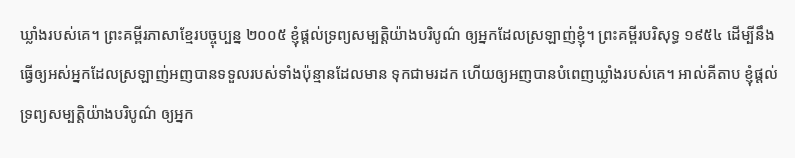ឃ្លាំងរបស់គេ។ ព្រះគម្ពីរភាសាខ្មែរបច្ចុប្បន្ន ២០០៥ ខ្ញុំផ្ដល់ទ្រព្យសម្បត្តិយ៉ាងបរិបូណ៌ ឲ្យអ្នកដែលស្រឡាញ់ខ្ញុំ។ ព្រះគម្ពីរបរិសុទ្ធ ១៩៥៤ ដើម្បីនឹងធ្វើឲ្យអស់អ្នកដែលស្រឡាញ់អញបានទទួលរបស់ទាំងប៉ុន្មានដែលមាន ទុកជាមរដក ហើយឲ្យអញបានបំពេញឃ្លាំងរបស់គេ។ អាល់គីតាប ខ្ញុំផ្ដល់ទ្រព្យសម្បត្តិយ៉ាងបរិបូណ៌ ឲ្យអ្នក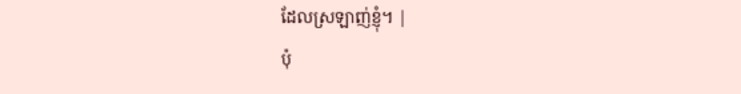ដែលស្រឡាញ់ខ្ញុំ។ |
ប៉ុ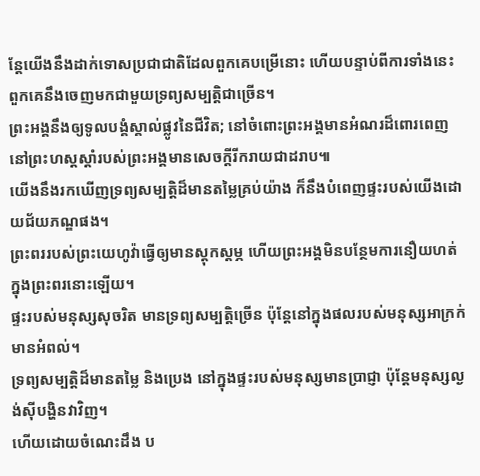ន្តែយើងនឹងដាក់ទោសប្រជាជាតិដែលពួកគេបម្រើនោះ ហើយបន្ទាប់ពីការទាំងនេះ ពួកគេនឹងចេញមកជាមួយទ្រព្យសម្បត្តិជាច្រើន។
ព្រះអង្គនឹងឲ្យទូលបង្គំស្គាល់ផ្លូវនៃជីវិត; នៅចំពោះព្រះអង្គមានអំណរដ៏ពោរពេញ នៅព្រះហស្តស្ដាំរបស់ព្រះអង្គមានសេចក្ដីរីករាយជាដរាប៕
យើងនឹងរកឃើញទ្រព្យសម្បត្តិដ៏មានតម្លៃគ្រប់យ៉ាង ក៏នឹងបំពេញផ្ទះរបស់យើងដោយជ័យភណ្ឌផង។
ព្រះពររបស់ព្រះយេហូវ៉ាធ្វើឲ្យមានស្ដុកស្ដម្ភ ហើយព្រះអង្គមិនបន្ថែមការនឿយហត់ក្នុងព្រះពរនោះឡើយ។
ផ្ទះរបស់មនុស្សសុចរិត មានទ្រព្យសម្បត្តិច្រើន ប៉ុន្តែនៅក្នុងផលរបស់មនុស្សអាក្រក់ មានអំពល់។
ទ្រព្យសម្បត្តិដ៏មានតម្លៃ និងប្រេង នៅក្នុងផ្ទះរបស់មនុស្សមានប្រាជ្ញា ប៉ុន្តែមនុស្សល្ងង់ស៊ីបង្ហិនវាវិញ។
ហើយដោយចំណេះដឹង ប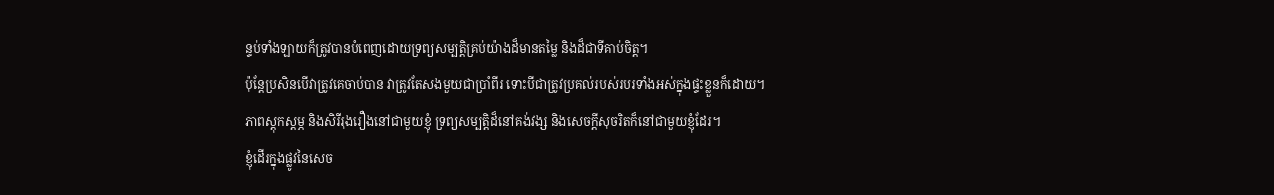ន្ទប់ទាំងឡាយក៏ត្រូវបានបំពេញដោយទ្រព្យសម្បត្តិគ្រប់យ៉ាងដ៏មានតម្លៃ និងដ៏ជាទីគាប់ចិត្ត។
ប៉ុន្តែប្រសិនបើវាត្រូវគេចាប់បាន វាត្រូវតែសងមួយជាប្រាំពីរ ទោះបីជាត្រូវប្រគល់របស់របរទាំងអស់ក្នុងផ្ទះខ្លួនក៏ដោយ។
ភាពស្ដុកស្ដម្ភ និងសិរីរុងរឿងនៅជាមួយខ្ញុំ ទ្រព្យសម្បត្តិដ៏នៅគង់វង្ស និងសេចក្ដីសុចរិតក៏នៅជាមួយខ្ញុំដែរ។
ខ្ញុំដើរក្នុងផ្លូវនៃសេច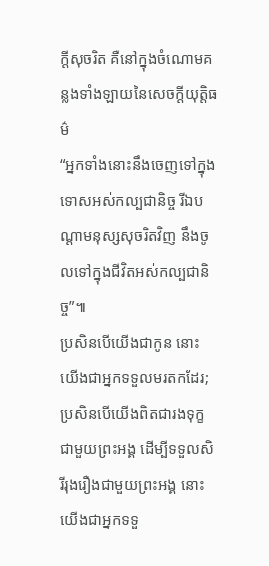ក្ដីសុចរិត គឺនៅក្នុងចំណោមគន្លងទាំងឡាយនៃសេចក្ដីយុត្តិធម៌
“អ្នកទាំងនោះនឹងចេញទៅក្នុងទោសអស់កល្បជានិច្ច រីឯបណ្ដាមនុស្សសុចរិតវិញ នឹងចូលទៅក្នុងជីវិតអស់កល្បជានិច្ច”៕
ប្រសិនបើយើងជាកូន នោះយើងជាអ្នកទទួលមរតកដែរ; ប្រសិនបើយើងពិតជារងទុក្ខជាមួយព្រះអង្គ ដើម្បីទទួលសិរីរុងរឿងជាមួយព្រះអង្គ នោះយើងជាអ្នកទទួ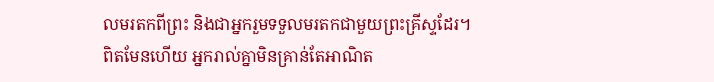លមរតកពីព្រះ និងជាអ្នករួមទទួលមរតកជាមួយព្រះគ្រីស្ទដែរ។
ពិតមែនហើយ អ្នករាល់គ្នាមិនគ្រាន់តែអាណិត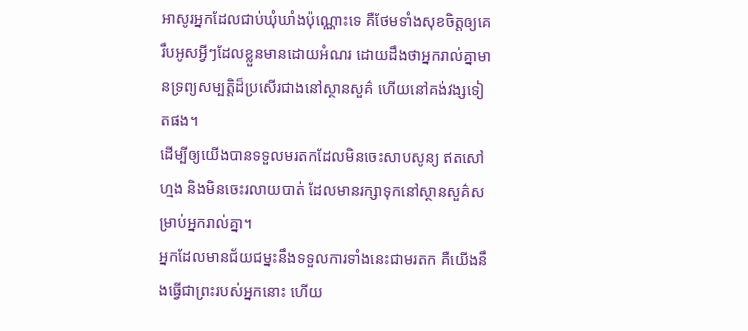អាសូរអ្នកដែលជាប់ឃុំឃាំងប៉ុណ្ណោះទេ គឺថែមទាំងសុខចិត្តឲ្យគេរឹបអូសអ្វីៗដែលខ្លួនមានដោយអំណរ ដោយដឹងថាអ្នករាល់គ្នាមានទ្រព្យសម្បត្តិដ៏ប្រសើរជាងនៅស្ថានសួគ៌ ហើយនៅគង់វង្សទៀតផង។
ដើម្បីឲ្យយើងបានទទួលមរតកដែលមិនចេះសាបសូន្យ ឥតសៅហ្មង និងមិនចេះរលាយបាត់ ដែលមានរក្សាទុកនៅស្ថានសួគ៌សម្រាប់អ្នករាល់គ្នា។
អ្នកដែលមានជ័យជម្នះនឹងទទួលការទាំងនេះជាមរតក គឺយើងនឹងធ្វើជាព្រះរបស់អ្នកនោះ ហើយ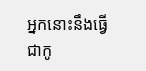អ្នកនោះនឹងធ្វើជាកូ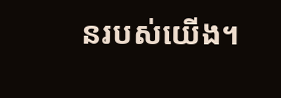នរបស់យើង។